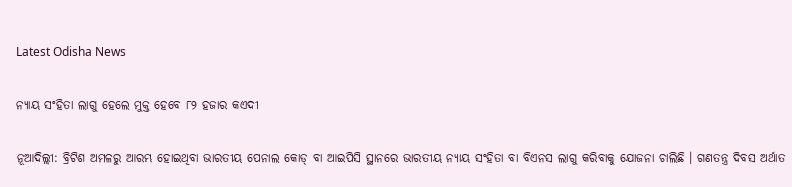Latest Odisha News

ନ୍ୟାୟ ସଂହିତା ଲାଗୁ ହେଲେ ମୁକ୍ତ ହେବେ ୮୨ ହଜାର କଏଦୀ

ନୂଆଦିଲ୍ଲୀ: ବ୍ରିଟିଶ ଅମଳରୁ ଆରମ୍ଭ ହୋଇଥିବା ଭାରତୀୟ ପେନାଲ କୋଡ୍ ବା ଆଇପିସି ସ୍ଥାନରେ ଭାରତୀୟ ନ୍ୟାୟ ସଂହିତା ବା ବିଏନସ ଲାଗୁ କରିବାକୁ ଯୋଜନା ଚାଲିଛି । ଗଣତନ୍ତ୍ର ଦିବସ ଅର୍ଥାତ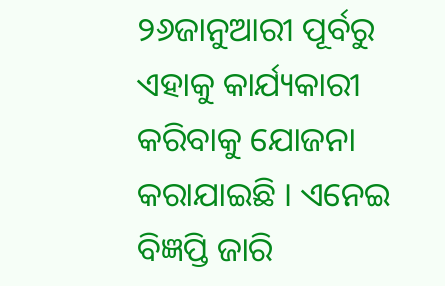୨୬ଜାନୁଆରୀ ପୂର୍ବରୁ ଏହାକୁ କାର୍ଯ୍ୟକାରୀ କରିବାକୁ ଯୋଜନା କରାଯାଇଛି । ଏନେଇ ବିଜ୍ଞପ୍ତି ଜାରି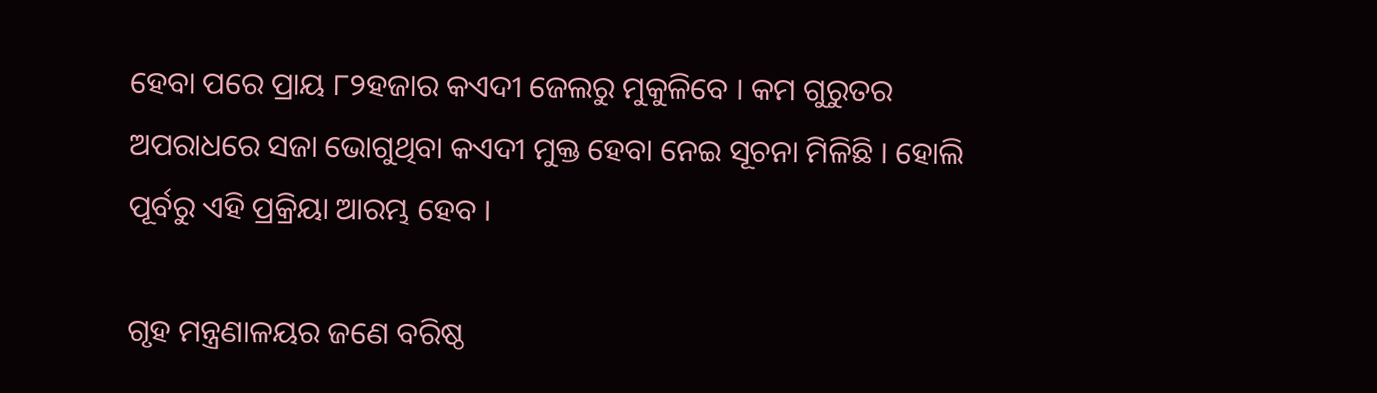ହେବା ପରେ ପ୍ରାୟ ୮୨ହଜାର କଏଦୀ ଜେଲରୁ ମୁକୁଳିବେ । କମ ଗୁରୁତର ଅପରାଧରେ ସଜା ଭୋଗୁଥିବା କଏଦୀ ମୁକ୍ତ ହେବା ନେଇ ସୂଚନା ମିଳିଛି । ହୋଲି ପୂର୍ବରୁ ଏହି ପ୍ରକ୍ରିୟା ଆରମ୍ଭ ହେବ ।

ଗୃହ ମନ୍ତ୍ରଣାଳୟର ଜଣେ ବରିଷ୍ଠ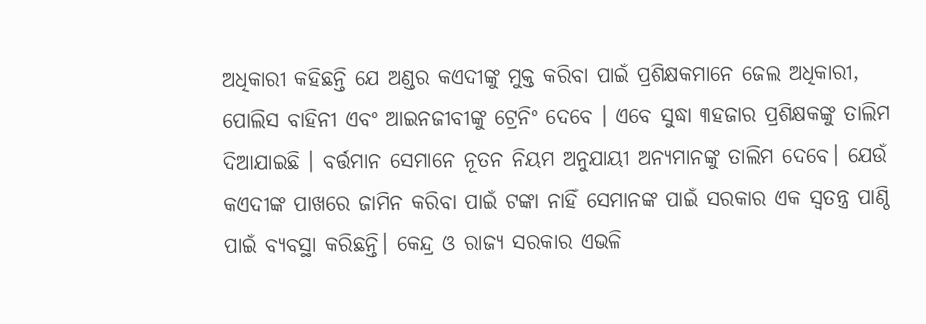ଅଧିକାରୀ କହିଛନ୍ତି ଯେ ଅଣ୍ଡର କଏଦୀଙ୍କୁ ମୁକ୍ତ କରିବା ପାଇଁ ପ୍ରଶିକ୍ଷକମାନେ ଜେଲ ଅଧିକାରୀ, ପୋଲିସ ବାହିନୀ ଏବଂ ଆଇନଜୀବୀଙ୍କୁ ଟ୍ରେନିଂ ଦେବେ । ଏବେ ସୁଦ୍ଧା ୩ହଜାର ପ୍ରଶିକ୍ଷକଙ୍କୁ ତାଲିମ ଦିଆଯାଇଛି । ବର୍ତ୍ତମାନ ସେମାନେ ନୂତନ ନିୟମ ଅନୁଯାୟୀ ଅନ୍ୟମାନଙ୍କୁ ତାଲିମ ଦେବେ। ଯେଉଁ କଏଦୀଙ୍କ ପାଖରେ ଜାମିନ କରିବା ପାଇଁ ଟଙ୍କା ନାହିଁ ସେମାନଙ୍କ ପାଇଁ ସରକାର ଏକ ସ୍ୱତନ୍ତ୍ର ପାଣ୍ଠି ପାଇଁ ବ୍ୟବସ୍ଥା କରିଛନ୍ତି। କେନ୍ଦ୍ର ଓ ରାଜ୍ୟ ସରକାର ଏଭଳି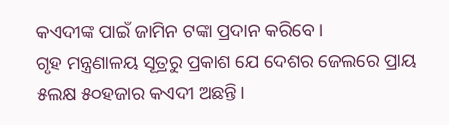କଏଦୀଙ୍କ ପାଇଁ ଜାମିନ ଟଙ୍କା ପ୍ରଦାନ କରିବେ ।
ଗୃହ ମନ୍ତ୍ରଣାଳୟ ସୂତ୍ରରୁ ପ୍ରକାଶ ଯେ ଦେଶର ଜେଲରେ ପ୍ରାୟ ୫ଲକ୍ଷ ୫୦ହଜାର କଏଦୀ ଅଛନ୍ତି।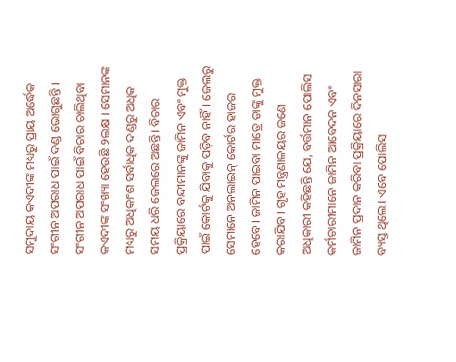ସମୁଦାୟ କଏଦୀଙ୍କ ମଧ୍ୟରୁ ପ୍ରାୟ ଅର୍ଦ୍ଧେକ ସଂଗୀନ ଅପରାଧ ପାଇଁ ଦଣ୍ଡ ଭୋଗୁଛନ୍ତି । ସଂଗୀନ ଅପରାଧ ପାଇଁ ବିଚାର ଚାଲିଥିବା କଏଦୀଙ୍କ ସଂଖ୍ୟା ହେଉଛି ୨ଲକ୍ଷ । ସେମାନଙ୍କ ମଧ୍ୟରୁ ଅଧିକାଂଶ ସର୍ବାଧିକ ଦଣ୍ଡରୁ ଅଧିକ ସମୟ ଧରି ଜେଲରେ ଅଛନ୍ତି। ବିଚାର ପ୍ରକ୍ରିୟାରେ ବନ୍ଦୀମାନଙ୍କୁ ଜାମିନ ଏବଂ ମୁକ୍ତ ପାଇଁ କୋର୍ଟକୁ ଯିବାକୁ ପଡ଼ିବ ନାହିଁ। ଜେଲରୁ ସେମାନେ ଅନଲାଇନ୍ କୋର୍ଟର ହାଜର ହେବେ। ଜାମିନ ପାଇବା ମାତ୍ରେ ତାଙ୍କୁ ମୁକ୍ତ କରାଯିବ। ଗୃହ ମନ୍ତ୍ରଣାଳୟର ଜଣେ ଅଧିକାରୀ କହିଛନ୍ତି ଯେ, ବର୍ତ୍ତମାନ ପୋଲିସ କର୍ମଚାରୀମାନେ ଜାମିନ ଆବେଦନ ଏବଂ ଜାମିନ ପ୍ରଦାନ କରିବା ପ୍ରକ୍ରିୟାରେ ଦିନସାରା ବ୍ୟସ୍ତ ଥିଲେ। ଏବେ ପୋଲିସ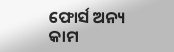ଫୋର୍ସ ଅନ୍ୟ କାମ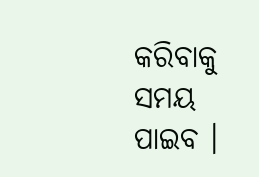କରିବାକୁ ସମୟ ପାଇବ ।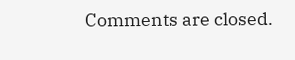Comments are closed.